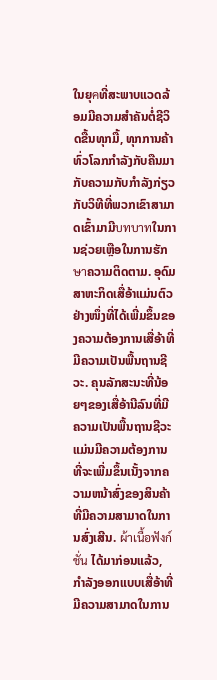ໃນຍຸคທີ່ສະພາບແວດລ້ອມມີຄວາມສຳຄັນຕໍ່ຊີວິດຂື້ນທຸກມື້, ທຸກການຄ້າທົ່ວໂລກກຳລັງກັບຄືນມາກັບຄວາມກັບກຳລັງກ່ຽວກັບວິທີທີ່ພວກເຂົາສາມາດເຂົ້າມາມີบทบาทໃນການຊ່ວຍເຫຼືອໃນການຮັກษาຄວາມຕິດຕາມ. ອຸດົມສາຫະກິດເສື່ອ້າແມ່ນຕົວຢ່າງໜຶ່ງທີ່ໄດ້ເພີ່ມຂຶ້ນຂອງຄວາມຕ້ອງການເສື່ອ້າທີ່ມີຄວາມເປັນພື້ນຖານຊີວະ. ຄຸນລັກສະນະທີ່ນ້ອຍໆຂອງເສື່ອ້ານີລົນທີ່ມີຄວາມເປັນພື້ນຖານຊີວະແມ່ນມີຄວາມຕ້ອງການທີ່ຈະເພີ່ມຂຶ້ນເນັ້ງຈາກຄວາມຫນ້າສົ່ງຂອງສິນຄ້າທີ່ມີຄວາມສາມາດໃນການສົ່ງເສີນ. ผ้าเนื้อฟังก์ชั่น ໄດ້ມາກ່ອນແລ້ວ, ກຳລັງອອກແບບເສື່ອ້າທີ່ມີຄວາມສາມາດໃນການ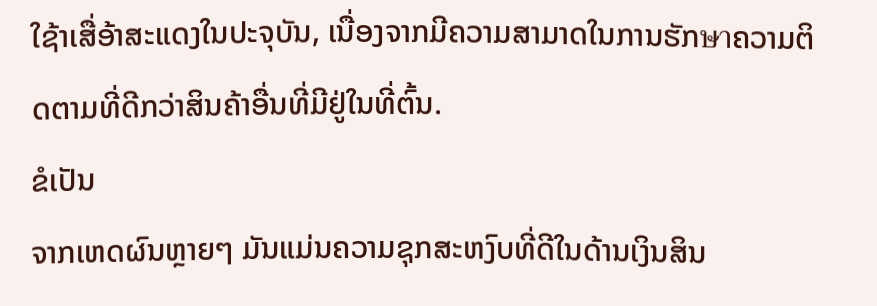ໃຊ້າເສື່ອ້າສະແດງໃນປະຈຸບັນ, ເນື່ອງຈາກມີຄວາມສາມາດໃນການຮັກษาຄວາມຕິດຕາມທີ່ດີກວ່າສິນຄ້າອື່ນທີ່ມີຢູ່ໃນທີ່ຕົ້ນ.
ຂໍເປັນ
ຈາກເຫດຜົນຫຼາຍໆ ມັນແມ່ນຄວາມຊຸກສະຫງົບທີ່ດີໃນດ້ານເງິນສິນ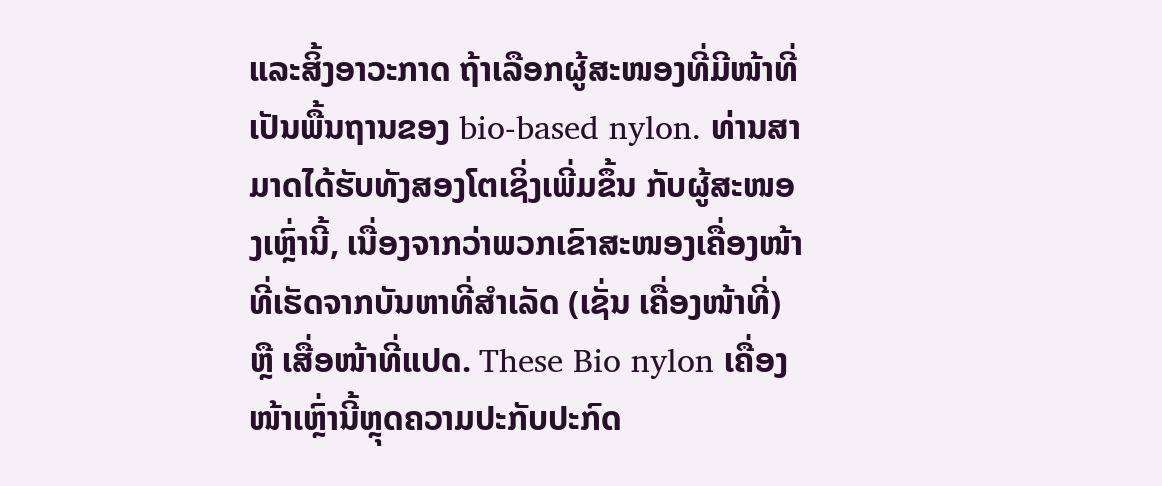ແລະສິ້ງອາວະກາດ ຖ້າເລືອກຜູ້ສະໜອງທີ່ມີໜ້າທີ່ເປັນພື້ນຖານຂອງ bio-based nylon. ທ່ານສາມາດໄດ້ຮັບທັງສອງໂຕເຊິ່ງເພີ່ມຂຶ້ນ ກັບຜູ້ສະໜອງເຫຼົ່ານີ້, ເນື່ອງຈາກວ່າພວກເຂົາສະໜອງເຄື່ອງໜ້າທີ່ເຮັດຈາກບັນຫາທີ່ສຳເລັດ (ເຊັ່ນ ເຄື່ອງໜ້າທີ່) ຫຼື ເສື່ອໜ້າທີ່ແປດ. These Bio nylon ເຄື່ອງໜ້າເຫຼົ່ານີ້ຫຼຸດຄວາມປະກັບປະກົດ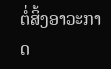ຕໍ່ສິ້ງອາວະກາດ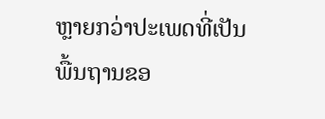ຫຼາຍກວ່າປະເພດທີ່ເປັນພື້ນຖານຂອ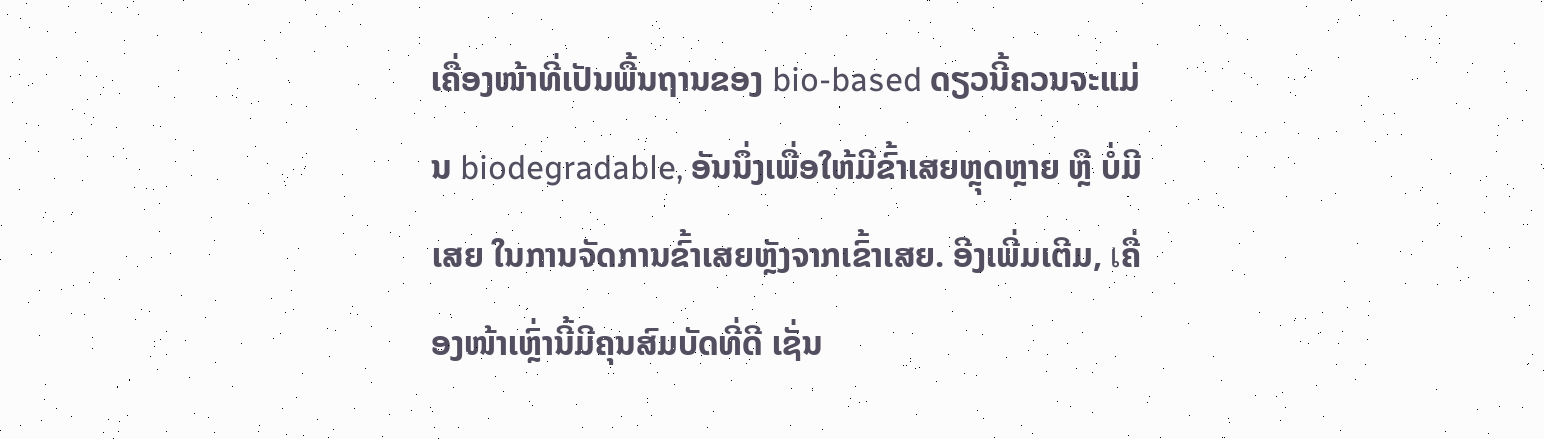ເຄື່ອງໜ້າທີ່ເປັນພື້ນຖານຂອງ bio-based ດຽວນີ້ຄວນຈະແມ່ນ biodegradable, ອັນນຶ່ງເພື່ອໃຫ້ມີຂົ້າເສຍຫຼຸດຫຼາຍ ຫຼື ບໍ່ມີເສຍ ໃນການຈັດການຂົ້າເສຍຫຼັງຈາກເຂົ້າເສຍ. ອີງເພີ່ມເຕີມ, เຄື່ອງໜ້າເຫຼົ່ານີ້ມີຄຸນສົມບັດທີ່ດີ ເຊັ່ນ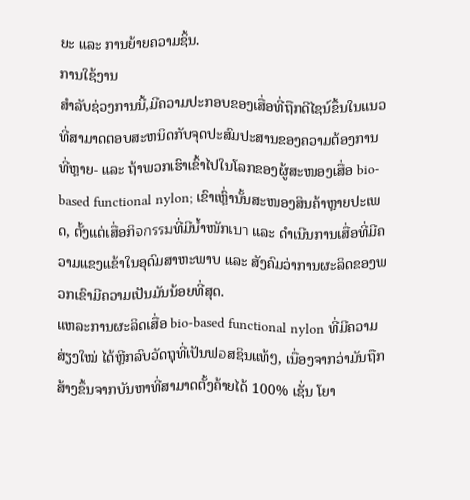ຍະ ແລະ ການຍ້າຍຄວາມຊິ້ນ.
ການໃຊ້ງານ
ສຳລັບຊ່ວງການນີ້,ມີຄວາມປະກອບຂອງເສື່ອທີ່ຖືກດີໄຊນ໌ຂຶ້ນໃນແນວທີ່ສາມາດຕອບສະຫນິດກັບຈຸດປະສົມປະສານຂອງຄວາມຕ້ອງການທີ່ຫຼາຍ- ແລະ ຖ້າພວກເຮົາເຂົ້າໄປໃນໂລກຂອງຜູ້ສະໜອງເສື່ອ bio-based functional nylon; ເຂົາເຫຼົ່ານັ້ນສະໜອງສິນຄ້າຫຼາຍປະເພດ, ຕັ້ງແຕ່ເສື່ອກິจกรรมທີ່ມີນ້ຳໜັກเบา ແລະ ດຳເນີນການເສື່ອທີ່ມີຄວາມແຂງແຂ້າໃນອຸດົມສາຫະພາບ ແລະ ສັງຄົມວ່າການຜະລິດຂອງພວກເຂົາມີຄວາມເປັນມັນນ້ອຍທີ່ສຸດ.
ແຫລະການຜະລິດເສື່ອ bio-based functional nylon ທີ່ມີຄວາມສ່ຽງໃໝ່ ໄດ້ຫຼີກລົບວັດຖຸທີ່ເປັນຟอສຊິນແທ້ໆ, ເນື່ອງຈາກວ່າມັນຖືກສ້າງຂຶ້ນຈາກບັນຫາທີ່ສາມາດຕັ້ງຄ້າຍໄດ້ 100% ເຊັ່ນ ໂຍາ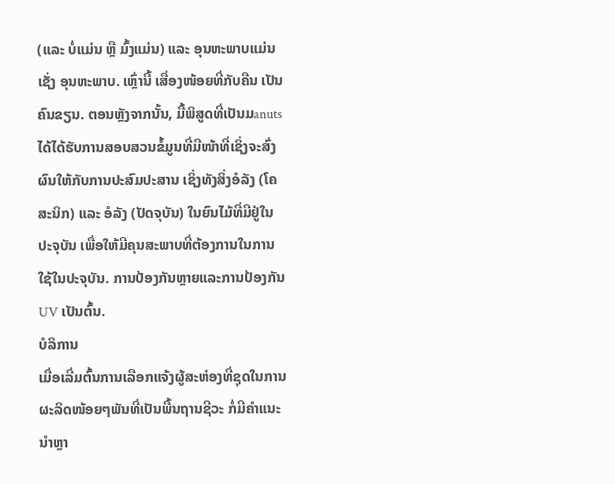(ແລະ ບໍ່ແມ່ນ ຫຼື ມົ້ງແມ່ນ) ແລະ ອຸນຫະພາບແມ່ນ ເຊັ່ງ ອຸນຫະພາບ. ເຫຼົ່ານີ້ ເສື່ອງໜ້ອຍທີ່ກັບຄືນ ເປັນຄົນຂຽນ. ຕອນຫຼັງຈາກນັ້ນ, ມື້ພິສູດທີ່ເປັນມanuts ໄດ້ໄດ້ຮັບການສອບສວນຂໍ້ມູນທີ່ມີໜ້າທີ່ເຊິ່ງຈະສົ່ງຜົນໃຫ້ກັບການປະສົມປະສານ ເຊິ່ງທັງສິ່ງອໍລັງ (ໂຄສະນິກ) ແລະ ອໍລັງ (ປັດຈຸບັນ) ໃນຍົນໄມ້ທີ່ມີຢູ່ໃນປະຈຸບັນ ເພື່ອໃຫ້ມີຄຸນສະພາບທີ່ຕ້ອງການໃນການໃຊ້ໃນປະຈຸບັນ. ການປ້ອງກັນຫຼາຍແລະການປ້ອງກັນ UV ເປັນຕົ້ນ.
ບໍລິການ
ເມື່ອເລີ່ມຕົ້ນການເລືອກແຈ້ງຜູ້ສະຫ່ອງທີ່ຊຸດໃນການຜະລິດໜ້ອຍໆພັນທີ່ເປັນພື້ນຖານຊີວະ ກໍ່ມີຄຳແນະນຳຫຼາ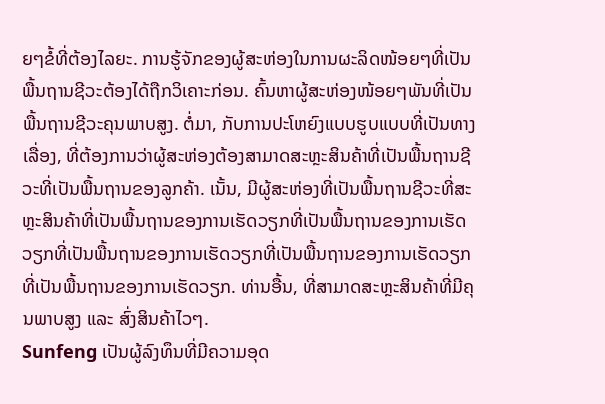ຍໆຂໍ້ທີ່ຕ້ອງໄລຍະ. ການຮູ້ຈັກຂອງຜູ້ສະຫ່ອງໃນການຜະລິດໜ້ອຍໆທີ່ເປັນພື້ນຖານຊີວະຕ້ອງໄດ້ຖືກວິເຄາະກ່ອນ. ຄົ້ນຫາຜູ້ສະຫ່ອງໜ້ອຍໆພັນທີ່ເປັນພື້ນຖານຊີວະຄຸນພາບສູງ. ຕໍ່ມາ, ກັບການປະໂຫຍົງແບບຮູບແບບທີ່ເປັນທາງເລື່ອງ, ທີ່ຕ້ອງການວ່າຜູ້ສະຫ່ອງຕ້ອງສາມາດສະຫຼະສິນຄ້າທີ່ເປັນພື້ນຖານຊີວະທີ່ເປັນພື້ນຖານຂອງລູກຄ້າ. ເນັ້ນ, ມີຜູ້ສະຫ່ອງທີ່ເປັນພື້ນຖານຊີວະທີ່ສະຫຼະສິນຄ້າທີ່ເປັນພື້ນຖານຂອງການເຮັດວຽກທີ່ເປັນພື້ນຖານຂອງການເຮັດວຽກທີ່ເປັນພື້ນຖານຂອງການເຮັດວຽກທີ່ເປັນພື້ນຖານຂອງການເຮັດວຽກທີ່ເປັນພື້ນຖານຂອງການເຮັດວຽກ. ທ່ານອື້ນ, ທີ່ສາມາດສະຫຼະສິນຄ້າທີ່ມີຄຸນພາບສູງ ແລະ ສົ່ງສິນຄ້າໄວໆ.
Sunfeng ເປັນຜູ້ລົງທຶນທີ່ມີຄວາມອຸດ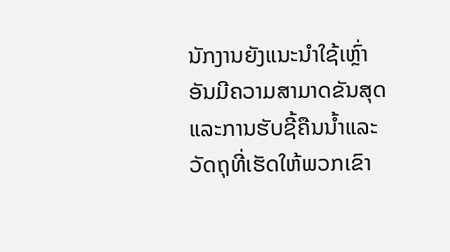ນັກງານຍັງແນະນຳໃຊ້ເຫຼົ່າອັນມີຄວາມສາມາດຂັນສຸດແລະການຮັບຊີ້ຄືນນ້ຳແລະວັດຖຸທີ່ເຮັດໃຫ້ພວກເຂົາ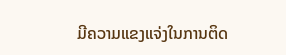ມີຄວາມແຂງແຈ່ງໃນການຕິດ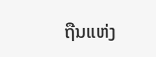ຖືນແຫ່ງ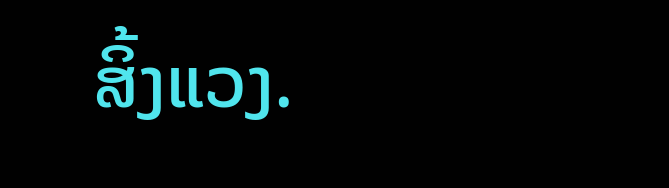ສິ້ງແວງ.